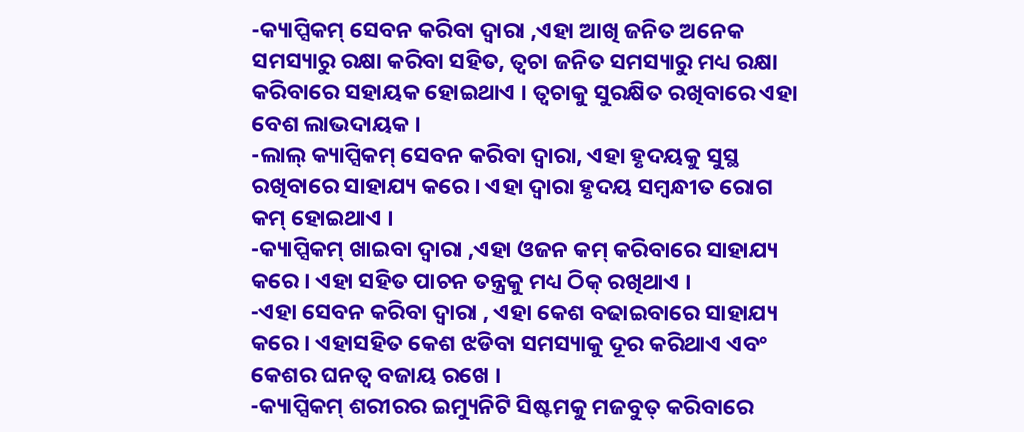-କ୍ୟାପ୍ସିକମ୍ ସେବନ କରିବା ଦ୍ୱାରା ,ଏହା ଆଖି ଜନିତ ଅନେକ ସମସ୍ୟାରୁ ରକ୍ଷା କରିବା ସହିତ, ତ୍ୱଚା ଜନିତ ସମସ୍ୟାରୁ ମଧ୍ୟ ରକ୍ଷା କରିବାରେ ସହାୟକ ହୋଇଥାଏ । ତ୍ୱଚାକୁ ସୁରକ୍ଷିତ ରଖିବାରେ ଏହା ବେଶ ଲାଭଦାୟକ ।
-ଲାଲ୍ କ୍ୟାପ୍ସିକମ୍ ସେବନ କରିବା ଦ୍ୱାରା, ଏହା ହୃଦୟକୁ ସୁସ୍ଥ ରଖିବାରେ ସାହାଯ୍ୟ କରେ । ଏହା ଦ୍ୱାରା ହୃଦୟ ସମ୍ବନ୍ଧୀତ ରୋଗ କମ୍ ହୋଇଥାଏ ।
-କ୍ୟାପ୍ସିକମ୍ ଖାଇବା ଦ୍ୱାରା ,ଏହା ଓଜନ କମ୍ କରିବାରେ ସାହାଯ୍ୟ କରେ । ଏହା ସହିତ ପାଚନ ତନ୍ତ୍ରକୁ ମଧ୍ୟ ଠିକ୍ ରଖିଥାଏ ।
-ଏହା ସେବନ କରିବା ଦ୍ୱାରା , ଏହା କେଶ ବଢାଇବାରେ ସାହାଯ୍ୟ କରେ । ଏହାସହିତ କେଶ ଝଡିବା ସମସ୍ୟାକୁ ଦୂର କରିଥାଏ ଏବଂ କେଶର ଘନତ୍ୱ ବଜାୟ ରଖେ ।
-କ୍ୟାପ୍ସିକମ୍ ଶରୀରର ଇମ୍ୟୁନିଟି ସିଷ୍ଟମକୁ ମଜବୁତ୍ କରିବାରେ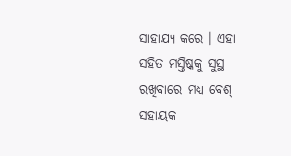ସାହାଯ୍ୟ କରେ । ଏହା ସହିତ ମସ୍ତିଷ୍କକୁ ସୁସ୍ଥ ରଖିବାରେ ମଧ୍ୟ ବେଶ୍ ସହାୟକ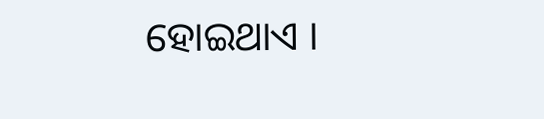ହୋଇଥାଏ ।